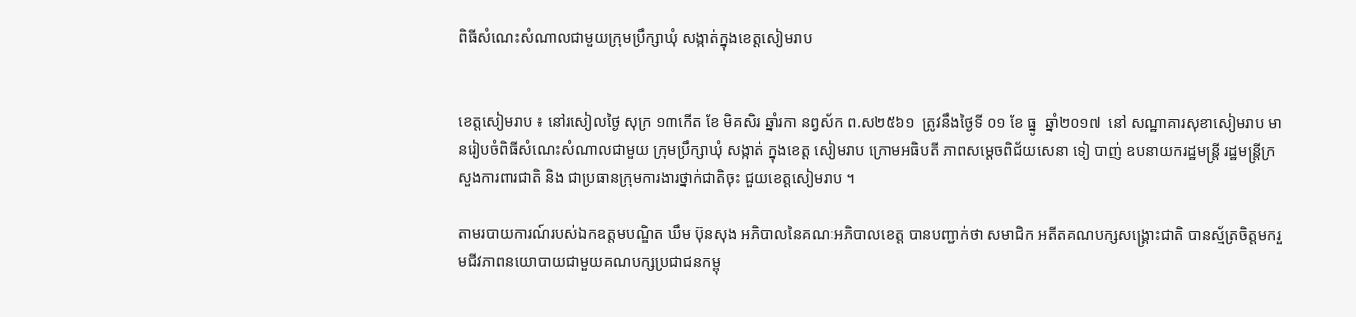ពិធីសំណេះសំណាលជាមួយក្រុមប្រឹក្សាឃុំ សង្កាត់ក្នុងខេត្តសៀមរាប


ខេត្តសៀមរាប ៖ នៅរសៀលថ្ងៃ សុក្រ ១៣កើត ខែ មិគសិរ ឆ្នាំរកា នព្វស័ក ព.ស២៥៦១  ត្រូវនឹងថ្ងៃទី ០១ ខែ ធ្នូ  ឆ្នាំ២០១៧  នៅ សណ្ឋាគារសុខាសៀមរាប មានរៀបចំពិធីសំណេះសំណាលជាមួយ ក្រុមប្រឹក្សាឃុំ សង្កាត់ ក្នុងខេត្ត សៀមរាប ក្រោមអធិបតី ភាពសម្តេចពិជ័យសេនា ទៀ បាញ់ ឧបនាយករដ្ឋមន្ត្រី រដ្ឋមន្ត្រីក្រសួងការពារជាតិ និង ជាប្រធានក្រុមការងារថ្នាក់ជាតិចុះ ជួយខេត្តសៀមរាប ។

តាមរបាយការណ៍របស់ឯកឧត្តមបណ្ឌិត ឃឹម ប៊ុនសុង អភិបាលនៃគណៈអភិបាលខេត្ត បានបញ្ជាក់ថា សមាជិក អតីតគណបក្សសង្រ្គោះជាតិ បានស្ម័ត្រចិត្តមករួមជីវភាពនយោបាយជាមួយគណបក្សប្រជាជនកម្ពុ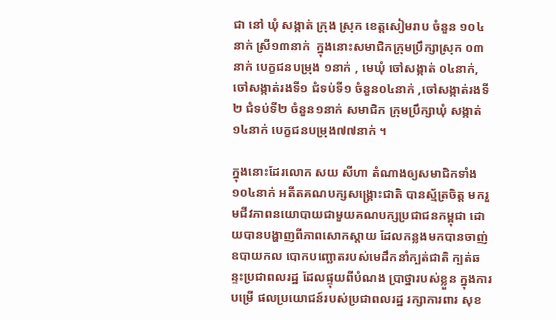ជា នៅ ឃុំ សង្កាត់ ក្រុង ស្រុក ខេត្តសៀមរាប ចំនួន ១០៤នាក់ ស្រី១៣នាក់  ក្នុងនោះសមាជិកក្រុមប្រឹក្សាស្រុក ០៣នាក់ បេក្ខជនបម្រុង ១នាក់ , មេឃុំ ចៅសង្កាត់ ០៤នាក់, ចៅសង្កាត់រងទី១ ជំទប់ទី១ ចំនួន០៤នាក់ ,ចៅសង្កាត់រងទី២ ជំទប់ទី២ ចំនួន១នាក់ សមាជិក ក្រុមប្រឹក្សាឃុំ សង្កាត់ ១៤នាក់ បេក្ខជនបម្រុង៧៧នាក់ ។

ក្នុងនោះដែរលោក សយ សីហា តំណាងឲ្យសមាជិកទាំង១០៤នាក់ អតីតគណបក្សសង្រ្គោះជាតិ បានស្ម័ត្រចិត្ត មករួមជីវភាពនយោបាយជាមួយគណបក្សប្រជាជនកម្ពុជា ដោយបានបង្ហាញពីភាពសោកស្តាយ ដែលកន្លងមកបានចាញ់ ឧបាយកល បោកបញ្ឆោតរបស់មេដឹកនាំក្បត់ជាតិ ក្បត់ឆន្ទះប្រជាពលរដ្ឋ ដែលផ្ទុយពីបំណង ប្រាថ្នារបស់ខ្លួន ក្នុងការបម្រើ ផលប្រយោជន៍របស់ប្រជាពលរដ្ឋ រក្សាការពារ សុខ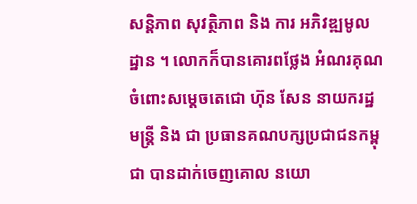សន្តិភាព សុវត្ថិភាព និង ការ អភិវឌ្ឍមូលដ្ឋាន ។ លោកក៏បានគោរពថ្លែង អំណរគុណ ចំពោះសម្តេចតេជោ ហ៊ុន សែន នាយករដ្ឋមន្ត្រី និង ជា ប្រធានគណបក្សប្រជាជនកម្ពុជា បានដាក់ចេញគោល នយោ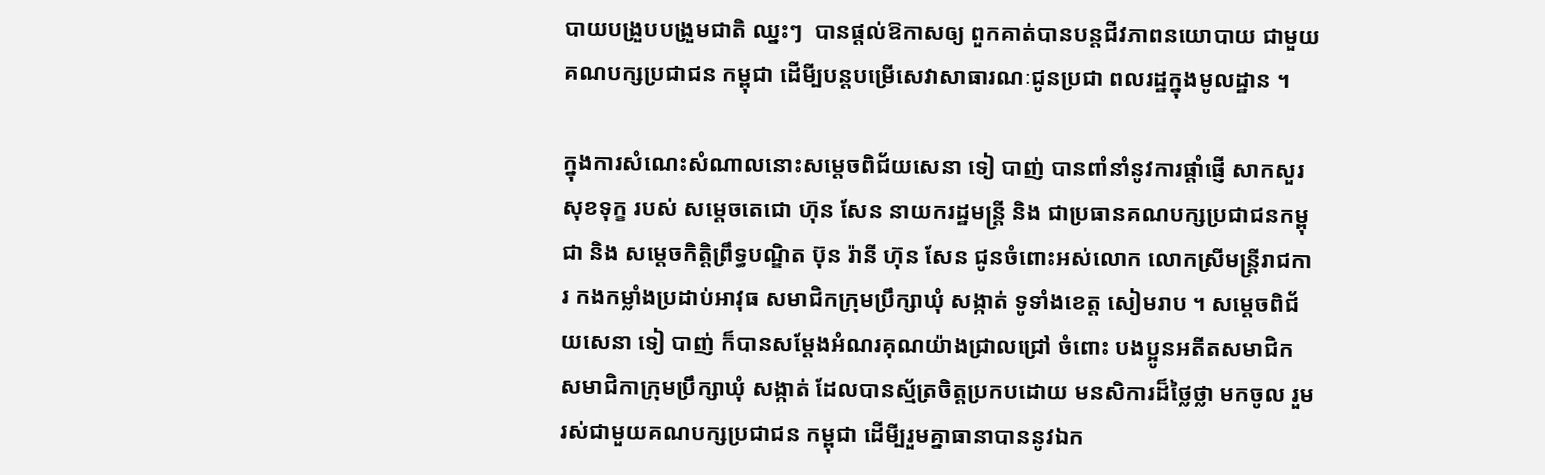បាយបង្រួបបង្រួមជាតិ ឈ្នះៗ  បានផ្តល់ឱកាសឲ្យ ពួកគាត់បានបន្តជីវភាពនយោបាយ ជាមួយគណបក្សប្រជាជន កម្ពុជា ដើមី្បបន្តបម្រើសេវាសាធារណៈជូនប្រជា ពលរដ្ឋក្នុងមូលដ្ឋាន ។

ក្នុងការសំណេះសំណាលនោះសម្តេចពិជ័យសេនា ទៀ បាញ់ បានពាំនាំនូវការផ្តាំផ្ញើ សាកសួរសុខទុក្ខ របស់ សម្តេចតេជោ ហ៊ុន សែន នាយករដ្ឋមន្ត្រី និង ជាប្រធានគណបក្សប្រជាជនកម្ពុជា និង សម្តេចកិត្តិព្រឹទ្ធបណ្ឌិត ប៊ុន រ៉ានី ហ៊ុន សែន ជូនចំពោះអស់លោក លោកស្រីមន្ត្រីរាជការ កងកម្លាំងប្រដាប់អាវុធ សមាជិកក្រុមប្រឹក្សាឃុំ សង្កាត់ ទូទាំងខេត្ត សៀមរាប ។ សម្តេចពិជ័យសេនា ទៀ បាញ់ ក៏បានសម្តែងអំណរគុណយ៉ាងជ្រាលជ្រៅ ចំពោះ បងប្អូនអតីតសមាជិក សមាជិកាក្រុមប្រឹក្សាឃុំ សង្កាត់ ដែលបានស្ម័ត្រចិត្តប្រកបដោយ មនសិការដ៏ថ្លៃថ្លា មកចូល រួមរស់ជាមួយគណបក្សប្រជាជន កម្ពុជា ដើមី្បរួមគ្នាធានាបាននូវឯក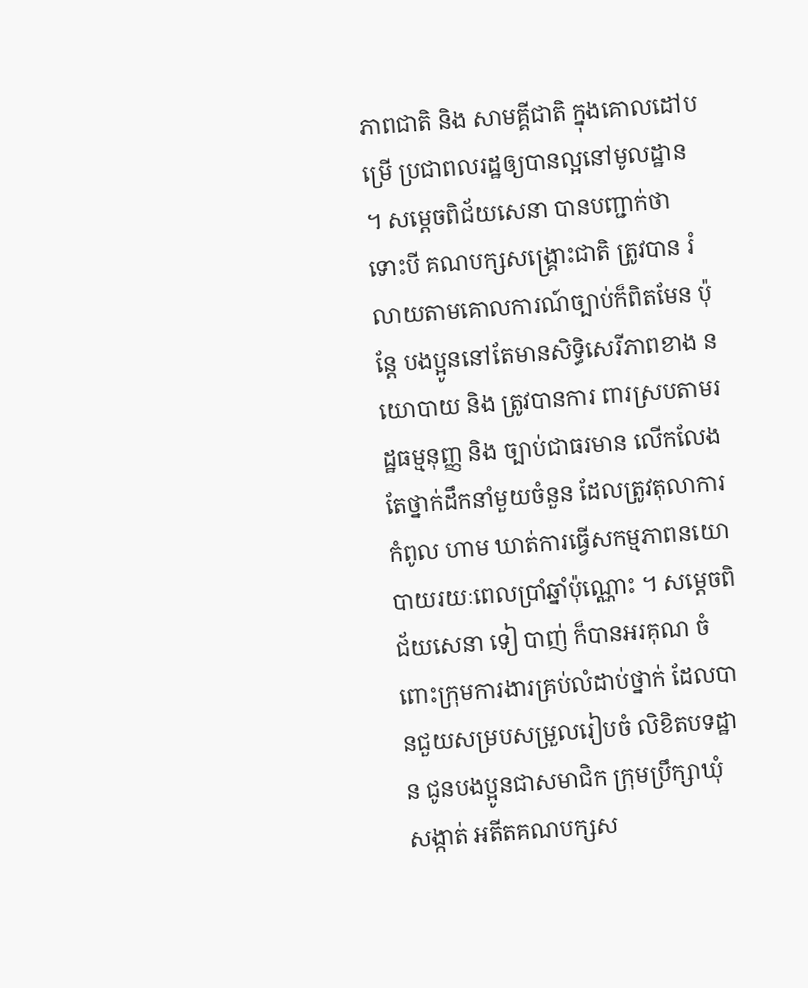ភាពជាតិ និង សាមគ្គីជាតិ ក្នុងគោលដៅបម្រើ ប្រជាពលរដ្ឋឲ្យបានល្អនៅមូលដ្ឋាន ។ សម្តេចពិជ័យសេនា បានបញ្ជាក់ថា ទោះបី គណបក្សសង្រ្គោះជាតិ ត្រូវបាន រំលាយតាមគោលការណ៍ច្បាប់ក៏ពិតមែន ប៉ុន្តែ បងប្អូននៅតែមានសិទ្ធិសេរីភាពខាង នយោបាយ និង ត្រូវបានការ ពារស្របតាមរដ្ឋធម្មនុញ្ញ និង ច្បាប់ជាធរមាន លើកលែង តែថ្នាក់ដឹកនាំមួយចំនួន ដែលត្រូវតុលាការកំពូល ហាម ឃាត់ការធ្វើសកម្មភាពនយោបាយរយៈពេលប្រាំឆ្នាំប៉ុណ្ណោះ ។ សម្តេចពិជ័យសេនា ទៀ បាញ់ ក៏បានអរគុណ ចំពោះក្រុមការងារគ្រប់លំដាប់ថ្នាក់ ដែលបានជួយសម្របសម្រួលរៀបចំ លិខិតបទដ្ឋាន ជូនបងប្អូនជាសមាជិក ក្រុមប្រឹក្សាឃុំ សង្កាត់ អតីតគណបក្សស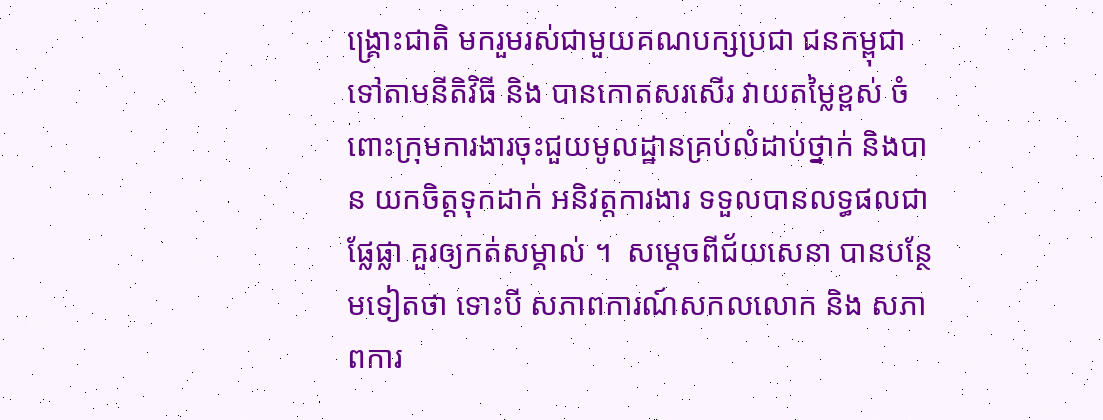ង្រ្គោះជាតិ មករួមរស់ជាមួយគណបក្សប្រជា ជនកម្ពុជា ទៅតាមនីតិវិធី និង បានកោតសរសើរ វាយតម្លៃខ្ពស់ ចំពោះក្រុមការងារចុះជួយមូលដ្ឋានគ្រប់លំដាប់ថ្នាក់ និងបាន យកចិត្តទុកដាក់ អនិវត្តការងារ ទទួលបានលទ្ធផលជាផ្លែផ្លា គួរឲ្យកត់សម្គាល់ ។  សម្តេចពីជ័យសេនា បានបន្ថែមទៀតថា ទោះបី សភាពការណ៍សកលលោក និង សភាពការ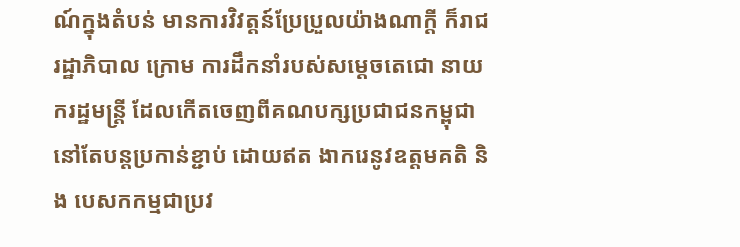ណ៍ក្នុងតំបន់ មានការវិវត្តន៍ប្រែប្រួលយ៉ាងណាក្តី ក៏រាជរដ្ឋាភិបាល ក្រោម ការដឹកនាំរបស់សម្តេចតេជោ នាយករដ្ឋមន្ត្រី ដែលកើតចេញពីគណបក្សប្រជាជនកម្ពុជា នៅតែបន្តប្រកាន់ខ្ជាប់ ដោយឥត ងាករេនូវឧត្តមគតិ និង បេសកកម្មជាប្រវ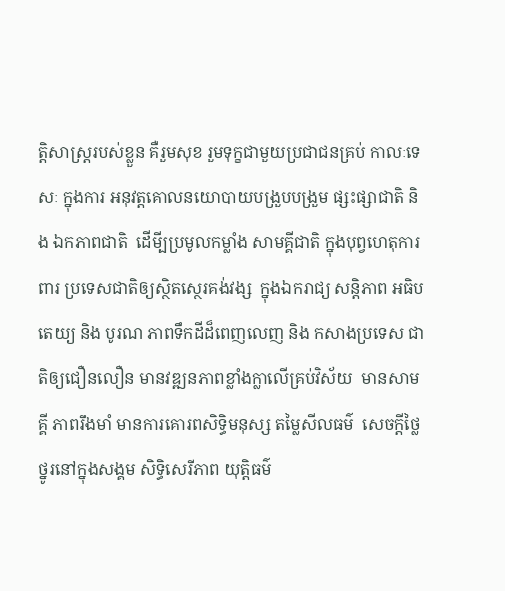ត្តិសាស្ត្ររបស់ខ្លួន គឺរួមសុខ រួមទុក្ខជាមួយប្រជាជនគ្រប់ កាលៈទេសៈ ក្នុងការ អនុវត្តគោលនយោបាយបង្រួបបង្រួម ផ្សះផ្សាជាតិ និង ឯកភាពជាតិ  ដើមី្បប្រមូលកម្លាំង សាមគ្គីជាតិ ក្នុងបុព្វហេតុការពារ ប្រទេសជាតិឲ្យស្ថិតស្ថេរគង់វង្ស  ក្នុងឯករាជ្យ សន្តិភាព អធិបតេយ្យ និង បូរណ ភាពទឹកដីដ៏ពេញលេញ និង កសាងប្រទេស ជាតិឲ្យជឿនលឿន មានវឌ្ឍនភាពខ្លាំងក្លាលើគ្រប់វិស័យ  មានសាមគ្គី ភាពរឹងមាំ មានការគោរពសិទ្ធិមនុស្ស តម្លៃសីលធម៌  សេចក្តីថ្លៃថ្នូរនៅក្នុងសង្គម សិទ្ធិសេរីភាព យុត្តិធម៌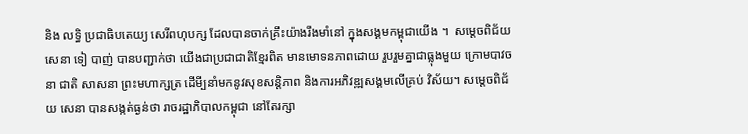និង លទ្ធិ ប្រជាធិបតេយ្យ សេរីពហុបក្ស ដែលបានចាក់គ្រឹះយ៉ាងរឹងមាំនៅ ក្នុងសង្គមកម្ពុជាយើង ។  សម្តេចពិជ័យសេនា ទៀ បាញ់ បានបញ្ជាក់ថា យើងជាប្រជាជាតិខ្មែរពិត មានមោទនភាពដោយ រួបរួមគ្នាជាធ្លុងមួយ ក្រោមបាវចនា ជាតិ សាសនា ព្រះមហាក្សត្រ ដើមី្បនាំមកនូវសុខសន្តិភាព និងការអភិវឌ្ឍសង្គមលើគ្រប់ វិស័យ។ សម្តេចពិជ័យ សេនា បានសង្កត់ធ្ងន់ថា រាចរដ្ឋាភិបាលកម្ពុជា នៅតែរក្សា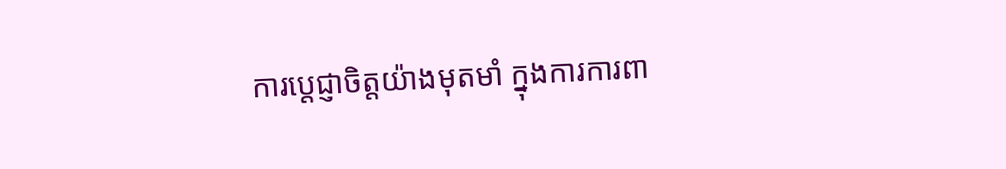ការប្តេជ្ញាចិត្តយ៉ាងមុតមាំ ក្នុងការការពា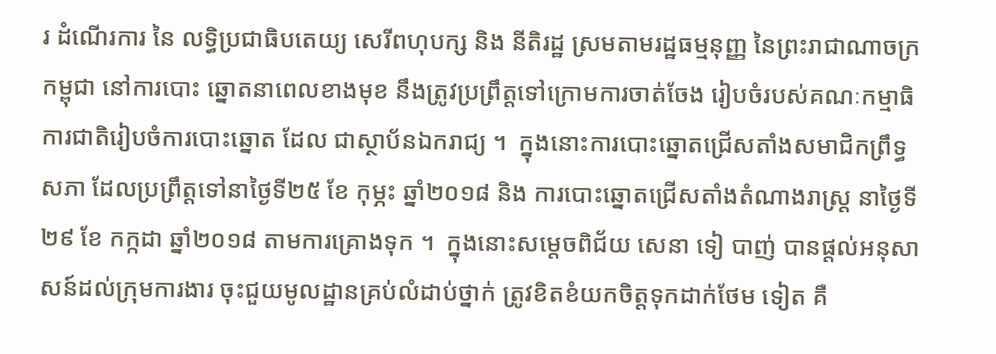រ ដំណើរការ នៃ លទ្ធិប្រជាធិបតេយ្យ សេរីពហុបក្ស និង នីតិរដ្ឋ ស្រមតាមរដ្ឋធម្មនុញ្ញ នៃព្រះរាជាណាចក្រកម្ពុជា នៅការបោះ ឆ្នោតនាពេលខាងមុខ នឹងត្រូវប្រព្រឹត្តទៅក្រោមការចាត់ចែង រៀបចំរបស់គណៈកម្មាធិការជាតិរៀបចំការបោះឆ្នោត ដែល ជាស្ថាប័នឯករាជ្យ ។  ក្នុងនោះការបោះឆ្នោតជ្រើសតាំងសមាជិកព្រឹទ្ធសភា ដែលប្រព្រឹត្តទៅនាថ្ងៃទី២៥ ខែ កុម្ភះ ឆ្នាំ២០១៨ និង ការបោះឆ្នោតជ្រើសតាំងតំណាងរាស្ត្រ នាថ្ងៃទី ២៩ ខែ កក្កដា ឆ្នាំ២០១៨ តាមការគ្រោងទុក ។  ក្នុងនោះសម្តេចពិជ័យ សេនា ទៀ បាញ់ បានផ្តល់អនុសាសន៍ដល់ក្រុមការងារ ចុះជួយមូលដ្ឋានគ្រប់លំដាប់ថ្នាក់ ត្រូវខិតខំយកចិត្តទុកដាក់ថែម ទៀត គឺ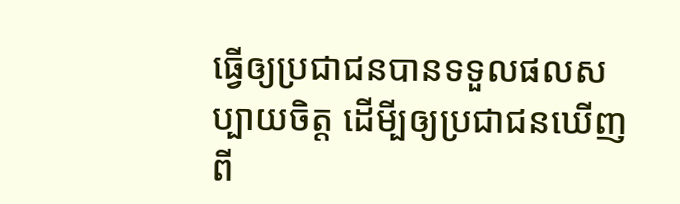ធ្វើឲ្យប្រជាជនបានទទួលផលសប្បាយចិត្ត ដើមី្បឲ្យប្រជាជនឃើញពី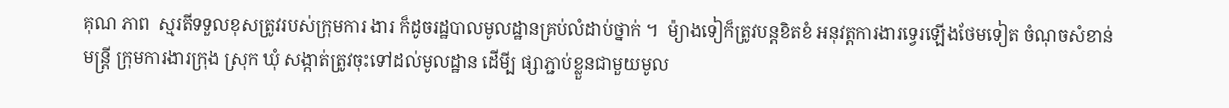គុណ ភាព  ស្មរតីទទួលខុសត្រូវរបស់ក្រុមការ ងារ ក៏ដូចរដ្ឋបាលមូលដ្ឋានគ្រប់លំដាប់ថ្នាក់ ។  ម៉្យាងទៀក៏ត្រូវបន្តខិតខំ អនុវត្តការងារទ្វេរឡើងថែមទៀត ចំណុចសំខាន់មន្ត្រី ក្រុមការងារក្រុង ស្រុក ឃុំ សង្កាត់ត្រូវចុះទៅដល់មូលដ្ឋាន ដើមី្ប ផ្សាភ្ជាប់ខ្លួនជាមួយមូល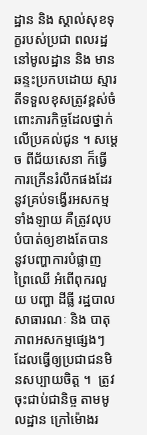ដ្ឋាន និង ស្គាល់សុខទុក្ខរបស់ប្រជា ពលរដ្ឋនៅមូលដ្ឋាន និង មានឆន្ទះប្រកបដោយ ស្មារតីទទួលខុសត្រូវខ្ពស់ចំពោះភារកិច្ចដែលថ្នាក់លើប្រគល់ជូន ។ សម្តេច ពីជ័យសេនា ក៏ធ្វើការក្រើនរំលឹកផងដែរ នូវគ្រប់ទង្វើរអសកម្មទាំងឡាយ គឺត្រូវលុបបំបាត់ឲ្យខាងតែបាន នូវបញ្ហាការបំផ្លាញ ព្រៃឈើ អំពើពុករលួយ បញ្ហា ដីធ្លី រដ្ឋបាលសាធារណៈ និង បាតុភាពអសកម្មផ្សេងៗ ដែលធ្វើឲ្យប្រជាជនមិនសប្បាយចិត្ត ។  ត្រូវចុះជាប់ជានិច្ច តាមមូលដ្ឋាន ក្រៅម៉ោងរ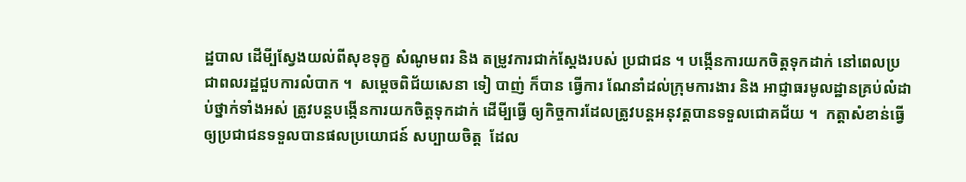ដ្ឋបាល ដើមី្បស្វែងយល់ពីសុខទុក្ខ សំណូមពរ និង តម្រូវការជាក់ស្តែងរបស់ ប្រជាជន ។ បង្កើនការយកចិត្តទុកដាក់ នៅពេលប្រជាពលរដ្ឋជួបការលំបាក ។  សម្តេចពិជ័យសេនា ទៀ បាញ់ ក៏បាន ធ្វើការ ណែនាំដល់ក្រុមការងារ និង អាជ្ញាធរមូលដ្ឋានគ្រប់លំដាប់ថ្នាក់ទាំងអស់ ត្រូវបន្តបង្កើនការយកចិត្តទុកដាក់ ដើមី្បធ្វើ ឲ្យកិច្ចការដែលត្រូវបន្តអនុវត្តបានទទួលជោគជ័យ ។  កត្តាសំខាន់ធ្វើឲ្យប្រជាជនទទួលបានផលប្រយោជន៍ សប្បាយចិត្ត  ដែល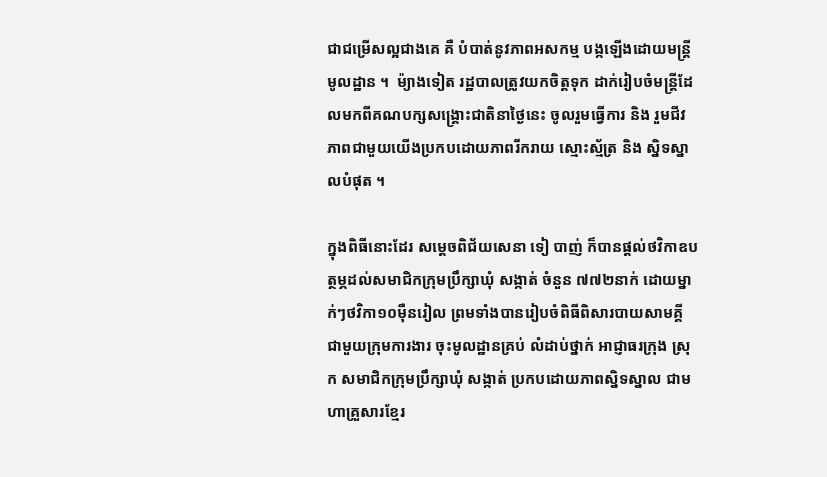ជាជម្រើសល្អជាងគេ គឺ បំបាត់នូវភាពអសកម្ម បង្កឡើងដោយមន្ត្រីមូលដ្ឋាន ។  ម៉្យាងទៀត រដ្ឋបាលត្រូវយកចិត្តទុក ដាក់រៀបចំមន្ត្រីដែលមកពីគណបក្សសង្រ្គោះជាតិនាថ្ងៃនេះ ចូលរួមធ្វើការ និង រួមជីវភាពជាមួយយើងប្រកបដោយភាពរីករាយ ស្មោះស្ម័ត្រ និង ស្និទស្នាលបំផុត ។

ក្នុងពិធីនោះដែរ សម្តេចពិជ័យសេនា ទៀ បាញ់ ក៏បានផ្តល់ថវិកាឧបត្ថម្ភដល់សមាជិកក្រុមប្រឹក្សាឃុំ សង្កាត់ ចំនួន ៧៧២នាក់ ដោយម្នាក់ៗថវិកា១០ម៉ឺនរៀល ព្រមទាំងបានរៀបចំពិធីពិសារបាយសាមគ្គី ជាមួយក្រុមការងារ ចុះមូលដ្ឋានគ្រប់ លំដាប់ថ្នាក់ អាជ្ញាធរក្រុង ស្រុក សមាជិកក្រុមប្រឹក្សាឃុំ សង្កាត់ ប្រកបដោយភាពស្និទស្នាល ជាមហាគ្រួសារខ្មែរ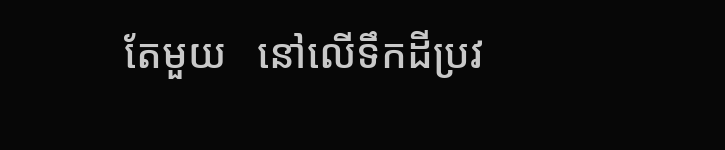តែមួយ   នៅលើទឹកដីប្រវ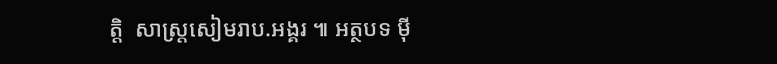ត្តិ  សាស្ត្រសៀមរាប.អង្គរ ៕ អត្ថបទ ម៉ី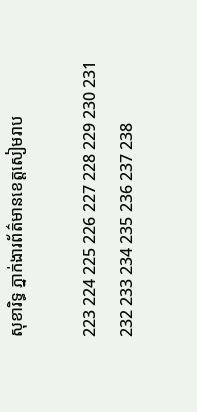សុខារិទ្ធ ភ្នាក់ងារព័ត៌មានខេត្តសៀមរាប

223 224 225 226 227 228 229 230 231 232 233 234 235 236 237 238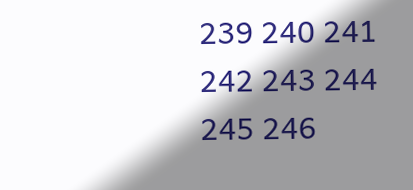239 240 241 242 243 244 245 246